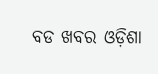ବଡ ଖବର ଓଡ଼ିଶା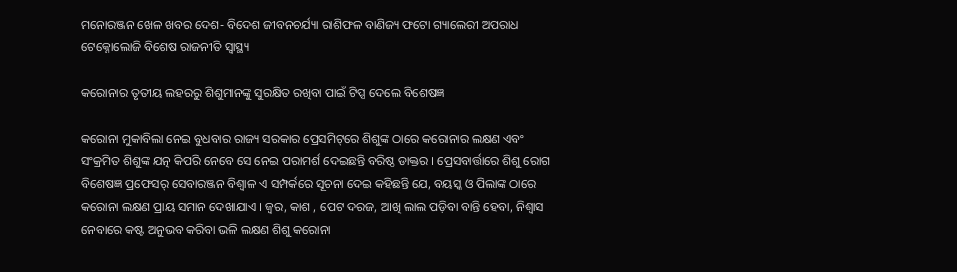ମନୋରଞ୍ଜନ ଖେଳ ଖବର ଦେଶ- ବିଦେଶ ଜୀବନଚର୍ଯ୍ୟା ରାଶିଫଳ ବାଣିଜ୍ୟ ଫଟୋ ଗ୍ୟାଲେରୀ ଅପରାଧ ଟେକ୍ନୋଲୋଜି ବିଶେଷ ରାଜନୀତି ସ୍ଵାସ୍ଥ୍ୟ

କରୋନାର ତୃତୀୟ ଲହରରୁ ଶିଶୁମାନଙ୍କୁ ସୁରକ୍ଷିତ ରଖିବା ପାଇଁ ଟିପ୍ସ ଦେଲେ ବିଶେଷଜ୍ଞ

କରୋନା ମୁକାବିଲା ନେଇ ବୁଧବାର ରାଜ୍ୟ ସରକାର ପ୍ରେସମିଟ୍‌ରେ ଶିଶୁଙ୍କ ଠାରେ କରୋନାର ଲକ୍ଷଣ ଏବଂ ସଂକ୍ରମିତ ଶିଶୁଙ୍କ ଯତ୍ନ କିପରି ନେବେ ସେ ନେଇ ପରାମର୍ଶ ଦେଇଛନ୍ତି ବରିଷ୍ଠ ଡାକ୍ତର । ପ୍ରେସବାର୍ତ୍ତାରେ ଶିଶୁ ରୋଗ ବିଶେଷଜ୍ଞ ପ୍ରଫେସର୍ ସେବାରଞ୍ଜନ ବିଶ୍ୱାଳ ଏ ସମ୍ପର୍କରେ ସୂଚନା ଦେଇ କହିଛନ୍ତି ଯେ, ବୟସ୍କ ଓ ପିଲାଙ୍କ ଠାରେ କରୋନା ଲକ୍ଷଣ ପ୍ରାୟ ସମାନ ଦେଖାଯାଏ । ଜ୍ୱର, କାଶ , ପେଟ ଦରଜ, ଆଖି ଲାଲ ପଡ଼ିବା ବାନ୍ତି ହେବା, ନିଶ୍ୱାସ ନେବାରେ କଷ୍ଟ ଅନୁଭବ କରିବା ଭଳି ଲକ୍ଷଣ ଶିଶୁ କରୋନା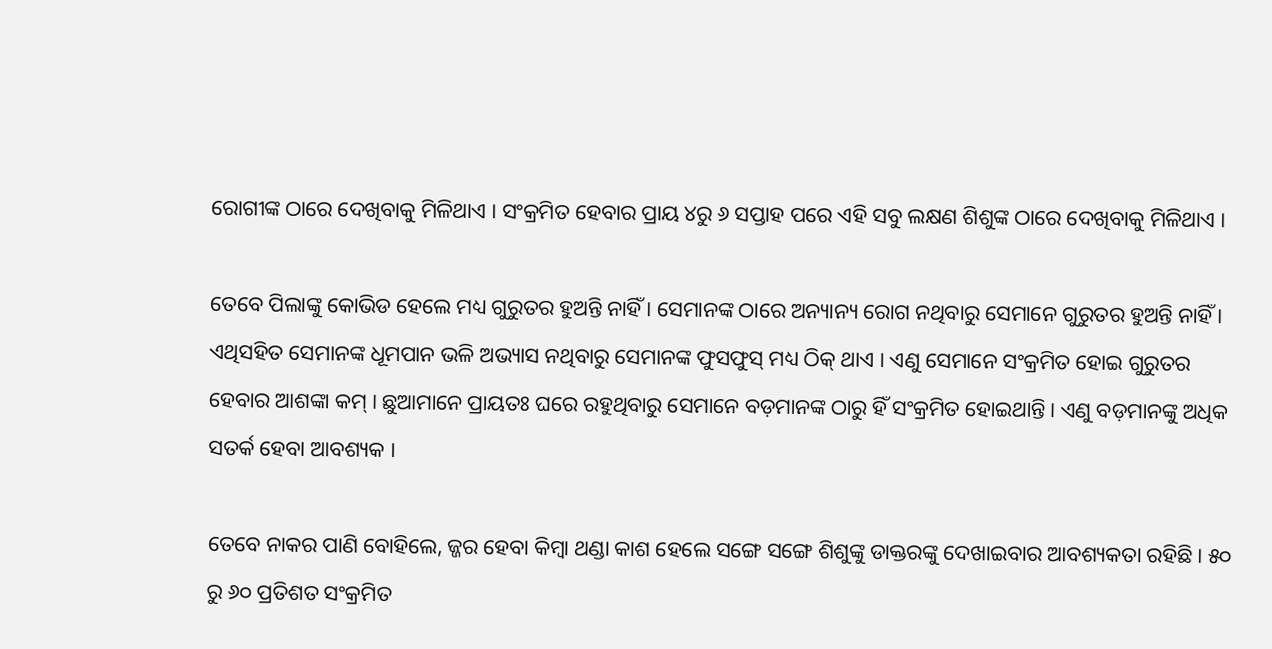ରୋଗୀଙ୍କ ଠାରେ ଦେଖିବାକୁ ମିଳିଥାଏ । ସଂକ୍ରମିତ ହେବାର ପ୍ରାୟ ୪ରୁ ୬ ସପ୍ତାହ ପରେ ଏହି ସବୁ ଲକ୍ଷଣ ଶିଶୁଙ୍କ ଠାରେ ଦେଖିବାକୁ ମିଳିଥାଏ ।

ତେବେ ପିଲାଙ୍କୁ କୋଭିଡ ହେଲେ ମଧ୍ୟ ଗୁରୁତର ହୁଅନ୍ତି ନାହିଁ । ସେମାନଙ୍କ ଠାରେ ଅନ୍ୟାନ୍ୟ ରୋଗ ନଥିବାରୁ ସେମାନେ ଗୁରୁତର ହୁଅନ୍ତି ନାହିଁ । ଏଥିସହିତ ସେମାନଙ୍କ ଧୂମପାନ ଭଳି ଅଭ୍ୟାସ ନଥିବାରୁ ସେମାନଙ୍କ ଫୁସଫୁସ୍ ମଧ୍ୟ ଠିକ୍ ଥାଏ । ଏଣୁ ସେମାନେ ସଂକ୍ରମିତ ହୋଇ ଗୁରୁତର ହେବାର ଆଶଙ୍କା କମ୍ । ଛୁଆମାନେ ପ୍ରାୟତଃ ଘରେ ରହୁଥିବାରୁ ସେମାନେ ବଡ଼ମାନଙ୍କ ଠାରୁ ହିଁ ସଂକ୍ରମିତ ହୋଇଥାନ୍ତି । ଏଣୁ ବଡ଼ମାନଙ୍କୁ ଅଧିକ ସତର୍କ ହେବା ଆବଶ୍ୟକ ।

ତେବେ ନାକର ପାଣି ବୋହିଲେ, ଜ୍ଜର ହେବା କିମ୍ୱା ଥଣ୍ଡା କାଶ ହେଲେ ସଙ୍ଗେ ସଙ୍ଗେ ଶିଶୁଙ୍କୁ ଡାକ୍ତରଙ୍କୁ ଦେଖାଇବାର ଆବଶ୍ୟକତା ରହିଛି । ୫୦ ରୁ ୬୦ ପ୍ରତିଶତ ସଂକ୍ରମିତ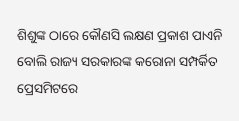ଶିଶୁଙ୍କ ଠାରେ କୌଣସି ଲକ୍ଷଣ ପ୍ରକାଶ ପାଏନି ବୋଲି ରାଜ୍ୟ ସରକାରଙ୍କ କରୋନା ସମ୍ପର୍କିତ ପ୍ରେସମିଟରେ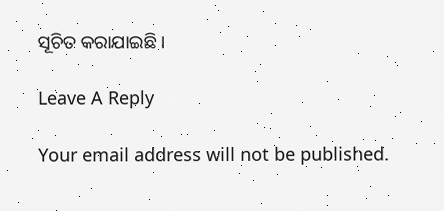ସୂଚିତ କରାଯାଇଛି ।

Leave A Reply

Your email address will not be published.